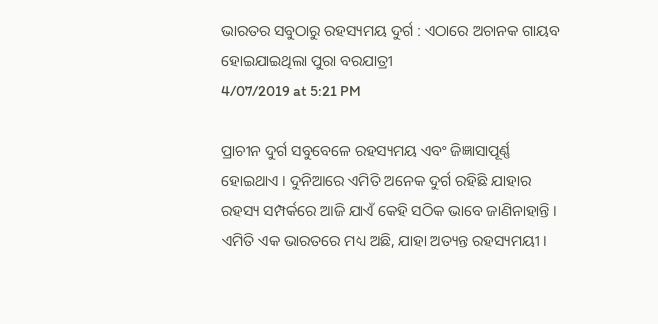ଭାରତର ସବୁଠାରୁ ରହସ୍ୟମୟ ଦୁର୍ଗ : ଏଠାରେ ଅଚାନକ ଗାୟବ ହୋଇଯାଇଥିଲା ପୁରା ବରଯାତ୍ରୀ
4/07/2019 at 5:21 PM

ପ୍ରାଚୀନ ଦୁର୍ଗ ସବୁବେଳେ ରହସ୍ୟମୟ ଏବଂ ଜିଜ୍ଞାସାପୂର୍ଣ୍ଣ ହୋଇଥାଏ । ଦୁନିଆରେ ଏମିତି ଅନେକ ଦୁର୍ଗ ରହିଛି ଯାହାର ରହସ୍ୟ ସମ୍ପର୍କରେ ଆଜି ଯାଏଁ କେହି ସଠିକ ଭାବେ ଜାଣିନାହାନ୍ତି । ଏମିତି ଏକ ଭାରତରେ ମଧ୍ୟ ଅଛି, ଯାହା ଅତ୍ୟନ୍ତ ରହସ୍ୟମୟୀ ।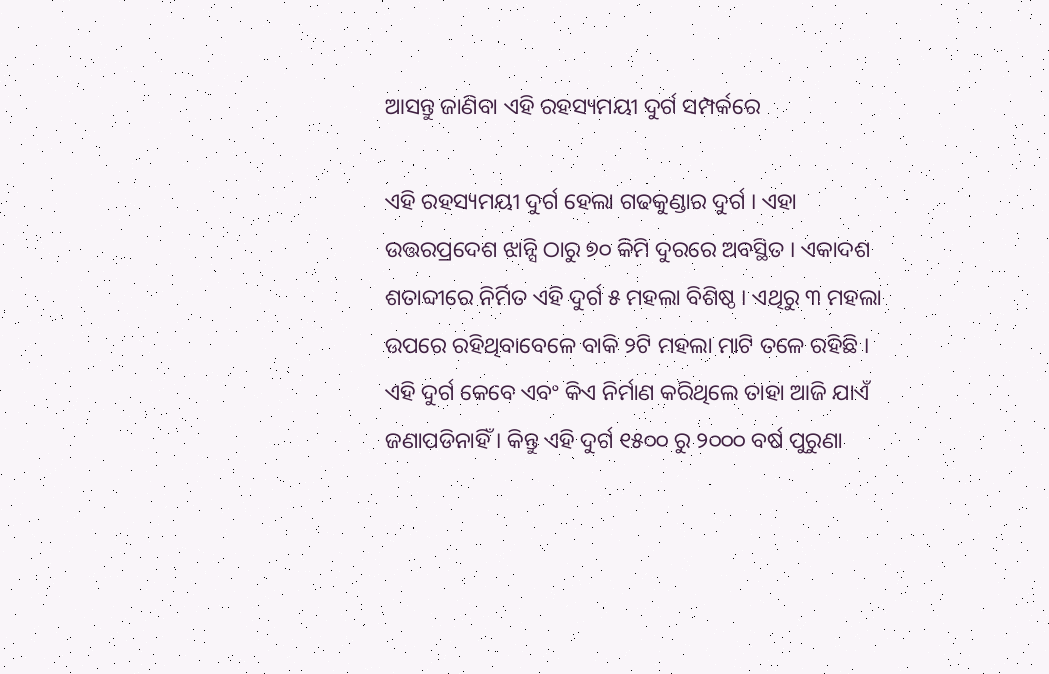ଆସନ୍ତୁ ଜାଣିବା ଏହି ରହସ୍ୟମୟୀ ଦୁର୍ଗ ସମ୍ପର୍କରେ

ଏହି ରହସ୍ୟମୟୀ ଦୁର୍ଗ ହେଲା ଗଢକୁଣ୍ଡାର ଦୁର୍ଗ । ଏହା ଉତ୍ତରପ୍ରଦେଶ ଝାନ୍ସି ଠାରୁ ୭୦ କିମି ଦୁରରେ ଅବସ୍ଥିତ । ଏକାଦଶ ଶତାବ୍ଦୀରେ ନିର୍ମିତ ଏହି ଦୁର୍ଗ ୫ ମହଲା ବିଶିଷ୍ଠ । ଏଥିରୁ ୩ ମହଲା ଉପରେ ରହିଥିବାବେଳେ ବାକି ୨ଟି ମହଲା ମାଟି ତଳେ ରହିଛି । ଏହି ଦୁର୍ଗ କେବେ ଏବଂ କିଏ ନିର୍ମାଣ କରିଥିଲେ ତାହା ଆଜି ଯାଏଁ ଜଣାପଡିନାହିଁ । କିନ୍ତୁ ଏହି ଦୁର୍ଗ ୧୫୦୦ ରୁ ୨୦୦୦ ବର୍ଷ ପୁରୁଣା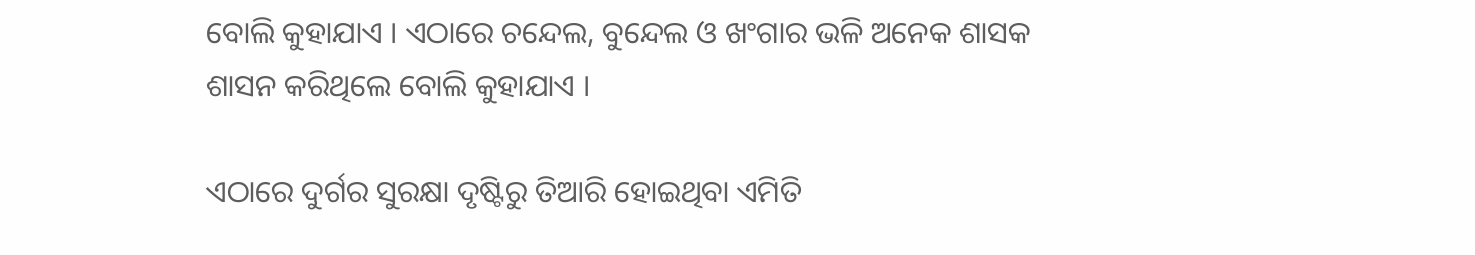ବୋଲି କୁହାଯାଏ । ଏଠାରେ ଚନ୍ଦେଲ, ବୁନ୍ଦେଲ ଓ ଖଂଗାର ଭଳି ଅନେକ ଶାସକ ଶାସନ କରିଥିଲେ ବୋଲି କୁହାଯାଏ ।

ଏଠାରେ ଦୁର୍ଗର ସୁରକ୍ଷା ଦୃଷ୍ଟିରୁ ତିଆରି ହୋଇଥିବା ଏମିତି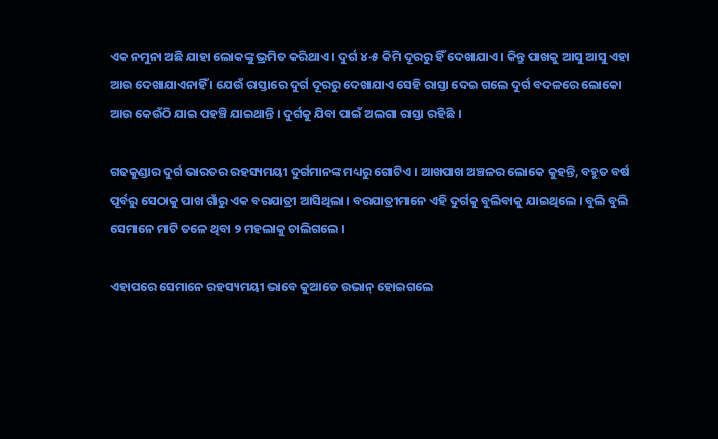ଏକ ନମୁନା ଅଛି ଯାହା ଲୋକଙ୍କୁ ଭ୍ରମିତ କରିଥାଏ । ଦୁର୍ଗ ୪-୫ କିମି ଦୂରରୁ ହିଁ ଦେଖାଯାଏ । କିନ୍ତୁ ପାଖକୁ ଆସୁ ଆସୁ ଏହା ଆଉ ଦେଖାଯାଏନାହିଁ । ଯେଉଁ ରାସ୍ତାରେ ଦୁର୍ଗ ଦୂରରୁ ଦେଖାଯାଏ ସେହି ରାସ୍ତା ଦେଇ ଗଲେ ଦୁର୍ଗ ବଦଳରେ ଲୋକୋ ଆଉ କେଉଁଠି ଯାଇ ପହଞ୍ଚି ଯାଇଥାନ୍ତି । ଦୁର୍ଗକୁ ଯିବା ପାଇଁ ଅଲଗା ରାସ୍ତା ରହିଛି ।

ଗଢକୁଣ୍ଡାର ଦୁର୍ଗ ଭାରତର ରହସ୍ୟମୟୀ ଦୁର୍ଗମାନଙ୍କ ମଧ୍ୟରୁ ଗୋଟିଏ । ଆଖପାଖ ଅଞ୍ଚଳର ଲୋକେ କୁହନ୍ତି, ବହୁତ ବର୍ଷ ପୂର୍ବରୁ ସେଠାକୁ ପାଖ ଗାଁରୁ ଏକ ବରଯାତ୍ରୀ ଆସିଥିଲା । ବରଯାତ୍ରୀମାନେ ଏହି ଦୁର୍ଗକୁ ବୁଲିବାକୁ ଯାଇଥିଲେ । ବୁଲି ବୁଲି ସେମାନେ ମାଟି ତଳେ ଥିବା ୨ ମହଲାକୁ ଚାଲିଗଲେ ।

ଏହାପରେ ସେମାନେ ରହସ୍ୟମୟୀ ଭାବେ କୁଆଡେ ଉଭାନ୍ ହୋଇଗଲେ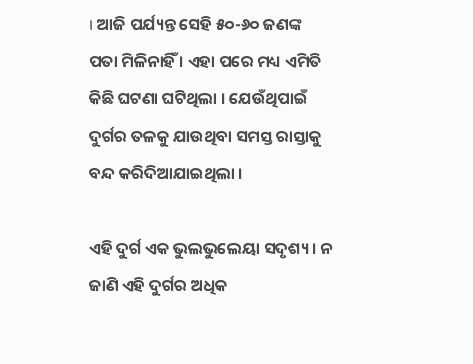। ଆଜି ପର୍ଯ୍ୟନ୍ତ ସେହି ୫୦-୬୦ ଜଣଙ୍କ ପତା ମିଳିନାହିଁ । ଏହା ପରେ ମଧ୍ୟ ଏମିତି କିଛି ଘଟଣା ଘଟିଥିଲା । ଯେଉଁଥିପାଇଁ ଦୁର୍ଗର ତଳକୁ ଯାଉଥିବା ସମସ୍ତ ରାସ୍ତାକୁ ବନ୍ଦ କରିଦିଆଯାଇଥିଲା ।

ଏହି ଦୁର୍ଗ ଏକ ଭୁଲଭୁଲେୟା ସଦୃଶ୍ୟ । ନ ଜାଣି ଏହି ଦୁର୍ଗର ଅଧିକ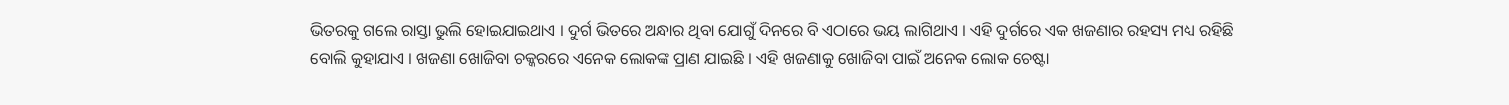ଭିତରକୁ ଗଲେ ରାସ୍ତା ଭୁଲି ହୋଇଯାଇଥାଏ । ଦୁର୍ଗ ଭିତରେ ଅନ୍ଧାର ଥିବା ଯୋଗୁଁ ଦିନରେ ବି ଏଠାରେ ଭୟ ଲାଗିଥାଏ । ଏହି ଦୁର୍ଗରେ ଏକ ଖଜଣାର ରହସ୍ୟ ମଧ୍ୟ ରହିଛି ବୋଲି କୁହାଯାଏ । ଖଜଣା ଖୋଜିବା ଚକ୍କରରେ ଏନେକ ଲୋକଙ୍କ ପ୍ରାଣ ଯାଇଛି । ଏହି ଖଜଣାକୁ ଖୋଜିବା ପାଇଁ ଅନେକ ଲୋକ ଚେଷ୍ଟା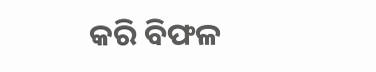କରି ବିଫଳ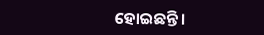ହୋଇଛନ୍ତି ।